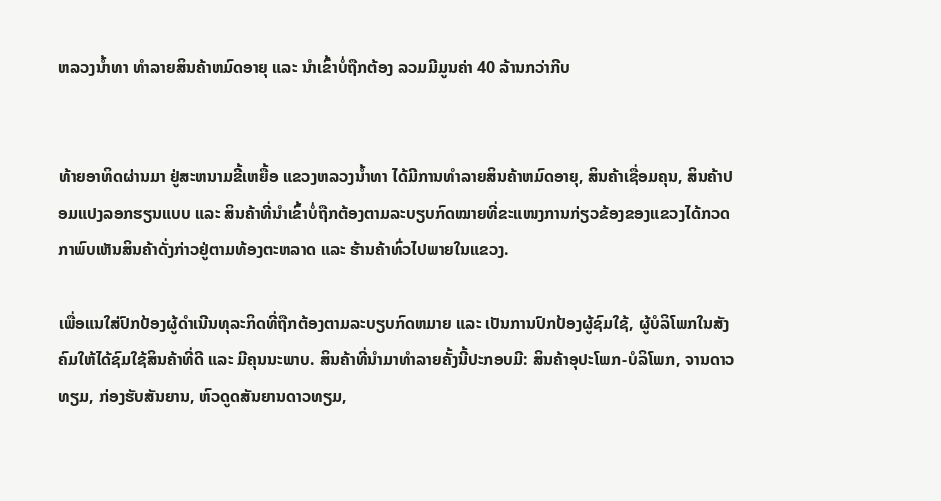ຫລວງນ້ຳທາ ທຳລາຍສິນຄ້າຫມົດອາຍຸ ແລະ ນຳເຂົ້າບໍ່ຖືກຕ້ອງ ລວມມີມູນຄ່າ 40 ລ້ານກວ່າກີບ


ທ້າຍອາທິດຜ່ານມາ ຢູ່ສະຫນາມຂີ້ເຫຍື້ອ ແຂວງຫລວງນ້ຳທາ ໄດ້ມີການທຳລາຍສິນຄ້າຫມົດອາຍຸ, ສິນຄ້າເຊື່ອມຄຸນ, ສິນຄ້າປອມແປງລອກຮຽນແບບ ແລະ ສິນຄ້າທີ່ນຳເຂົ້າບໍ່ຖືກຕ້ອງຕາມລະບຽບກົດໝາຍທີ່ຂະແໜງການກ່ຽວຂ້ອງຂອງແຂວງໄດ້ກວດກາພົບເຫັນສິນຄ້າດັ່ງກ່າວຢູ່ຕາມທ້ອງຕະຫລາດ ແລະ ຮ້ານຄ້າທົ່ວໄປພາຍໃນແຂວງ.

ເພື່ອແນໃສ່ປົກປ້ອງຜູ້ດຳເນີນທຸລະກິດທີ່ຖືກຕ້ອງຕາມລະບຽບກົດຫມາຍ ແລະ ເປັນການປົກປ້ອງຜູ້ຊົມໃຊ້, ຜູ້ບໍລິໂພກໃນສັງຄົມໃຫ້ໄດ້ຊົມໃຊ້ສິນຄ້າທີ່ດີ ແລະ ມີຄຸນນະພາບ. ສິນຄ້າທີ່ນຳມາທຳລາຍຄັ້ງນີ້ປະກອບມີ: ສິນຄ້າອຸປະໂພກ-ບໍລິໂພກ, ຈານດາວທຽມ, ກ່ອງຮັບສັນຍານ, ຫົວດູດສັນຍານດາວທຽມ,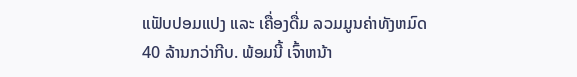ແຟັບປອມແປງ ແລະ ເຄື່ອງດື່ມ ລວມມູນຄ່າທັງຫມົດ 40 ລ້ານກວ່າກີບ. ພ້ອມນີ້ ເຈົ້າຫນ້າ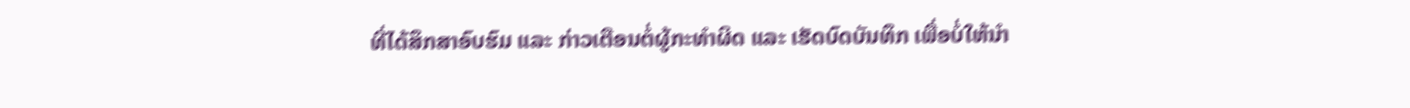ທີ່ໄດ້ສຶກສາອົບຮົມ ແລະ ກ່າວເຕືອນຕໍ່ຜູ້ກະທຳຜິດ ແລະ ເຮັດບົດບັນທຶກ ເພື່ອບໍ່ໃຫ້ນຳ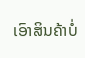ເອົາສິນຄ້າບໍ່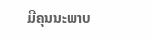ມີຄຸນນະພາບ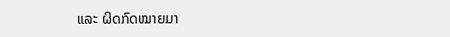ແລະ ຜິດກົດໝາຍມາ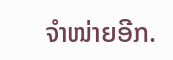ຈຳໜ່າຍອີກ.